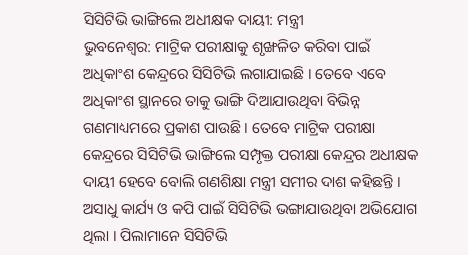ସିସିଟିଭି ଭାଙ୍ଗିଲେ ଅଧୀକ୍ଷକ ଦାୟୀ: ମନ୍ତ୍ରୀ
ଭୁବନେଶ୍ୱର: ମାଟ୍ରିକ ପରୀକ୍ଷାକୁ ଶୃଙ୍ଖଳିତ କରିବା ପାଇଁ ଅଧିକାଂଶ କେନ୍ଦ୍ରରେ ସିସିଟିଭି ଲଗାଯାଇଛି । ତେବେ ଏବେ ଅଧିକାଂଶ ସ୍ଥାନରେ ତାକୁ ଭାଙ୍ଗି ଦିଆଯାଉଥିବା ବିଭିନ୍ନ ଗଣମାଧ୍ୟମରେ ପ୍ରକାଶ ପାଉଛି । ତେବେ ମାଟ୍ରିକ ପରୀକ୍ଷା କେନ୍ଦ୍ରରେ ସିସିଟିଭି ଭାଙ୍ଗିଲେ ସମ୍ପୃକ୍ତ ପରୀକ୍ଷା କେନ୍ଦ୍ରର ଅଧୀକ୍ଷକ ଦାୟୀ ହେବେ ବୋଲି ଗଣଶିକ୍ଷା ମନ୍ତ୍ରୀ ସମୀର ଦାଶ କହିଛନ୍ତି । ଅସାଧୁ କାର୍ଯ୍ୟ ଓ କପି ପାଇଁ ସିସିଟିଭି ଭଙ୍ଗାଯାଉଥିବା ଅଭିଯୋଗ ଥିଲା । ପିଲାମାନେ ସିସିଟିଭି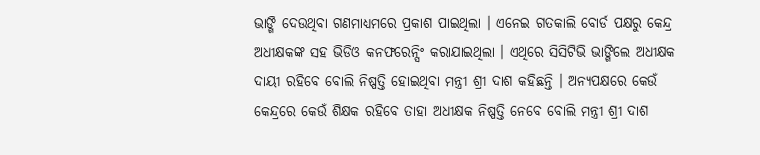ଭାଙ୍ଗି ଦେଉଥିବା ଗଣମାଧ୍ୟମରେ ପ୍ରକାଶ ପାଇଥିଲା । ଏନେଇ ଗତକାଲି ବୋର୍ଡ ପକ୍ଷରୁ କେନ୍ଦ୍ର ଅଧୀକ୍ଷକଙ୍କ ସହ ଭିଡିଓ କନଫରେନ୍ସିଂ କରାଯାଇଥିଲା । ଏଥିରେ ସିସିଟିଭି ଭାଙ୍ଗିଲେ ଅଧୀକ୍ଷକ ଦାୟୀ ରହିବେ ବୋଲି ନିଷ୍ପତ୍ତି ହୋଇଥିବା ମନ୍ତ୍ରୀ ଶ୍ରୀ ଦାଶ କହିଛନ୍ତି । ଅନ୍ୟପକ୍ଷରେ କେଉଁ କେନ୍ଦ୍ରରେ କେଉଁ ଶିକ୍ଷକ ରହିବେ ତାହା ଅଧୀକ୍ଷକ ନିଷ୍ପତ୍ତି ନେବେ ବୋଲି ମନ୍ତ୍ରୀ ଶ୍ରୀ ଦାଶ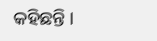କହିଛନ୍ତି ।